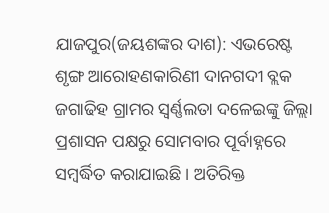ଯାଜପୁର(ଜୟଶଙ୍କର ଦାଶ): ଏଭରେଷ୍ଟ ଶୃଙ୍ଗ ଆରୋହଣକାରିଣୀ ଦାନଗଦୀ ବ୍ଲକ ଜଗାଢିହ ଗ୍ରାମର ସ୍ୱର୍ଣ୍ଣଲତା ଦଳେଇଙ୍କୁ ଜିଲ୍ଲା ପ୍ରଶାସନ ପକ୍ଷରୁ ସୋମବାର ପୂର୍ବାହ୍ନରେ ସମ୍ବର୍ଦ୍ଧିତ କରାଯାଇଛି । ଅତିରିକ୍ତ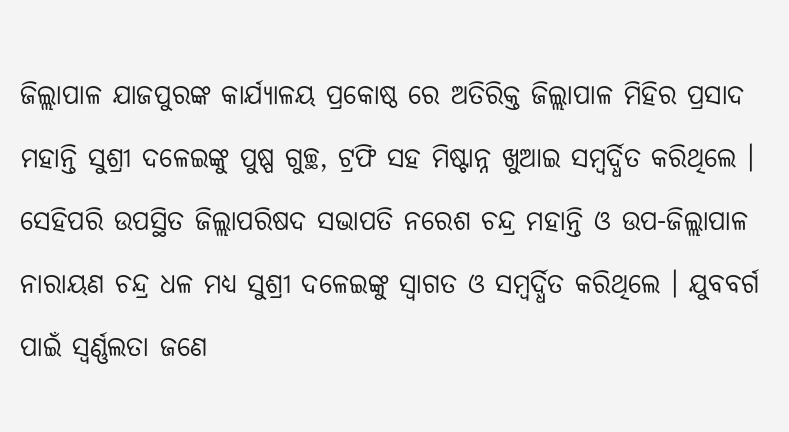ଜିଲ୍ଲାପାଳ ଯାଜପୁରଙ୍କ କାର୍ଯ୍ୟାଳୟ ପ୍ରକୋଷ୍ଠ ରେ ଅତିରିକ୍ତ ଜିଲ୍ଲାପାଳ ମିହିର ପ୍ରସାଦ ମହାନ୍ତି ସୁଶ୍ରୀ ଦଳେଇଙ୍କୁ ପୁଷ୍ପ ଗୁଚ୍ଛ, ଟ୍ରଫି ସହ ମିଷ୍ଟାନ୍ନ ଖୁଆଇ ସମ୍ବର୍ଦ୍ଧିତ କରିଥିଲେ । ସେହିପରି ଉପସ୍ଥିତ ଜିଲ୍ଲାପରିଷଦ ସଭାପତି ନରେଶ ଚନ୍ଦ୍ର ମହାନ୍ତି ଓ ଉପ-ଜିଲ୍ଲାପାଳ ନାରାୟଣ ଚନ୍ଦ୍ର ଧଳ ମଧ୍ୟ ସୁଶ୍ରୀ ଦଳେଇଙ୍କୁ ସ୍ୱାଗତ ଓ ସମ୍ବର୍ଦ୍ଧିତ କରିଥିଲେ । ଯୁବବର୍ଗ ପାଇଁ ସ୍ୱର୍ଣ୍ଣଲତା ଜଣେ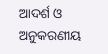ଆଦର୍ଶ ଓ ଅନୁକରଣୀୟ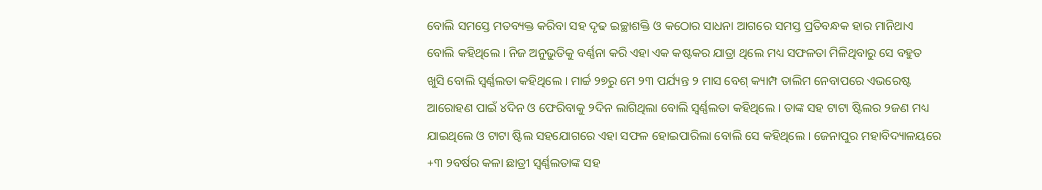ବୋଲି ସମସ୍ତେ ମତବ୍ୟକ୍ତ କରିବା ସହ ଦୃଢ ଇଚ୍ଛାଶକ୍ତି ଓ କଠୋର ସାଧନା ଆଗରେ ସମସ୍ତ ପ୍ରତିବନ୍ଧକ ହାର ମାନିଥାଏ ବୋଲି କହିଥିଲେ । ନିଜ ଅନୁଭୁତିକୁ ବର୍ଣ୍ଣନା କରି ଏହା ଏକ କଷ୍ଟକର ଯାତ୍ରା ଥିଲେ ମଧ୍ୟ ସଫଳତା ମିଳିଥିବାରୁ ସେ ବହୁତ ଖୁସି ବୋଲି ସ୍ୱର୍ଣ୍ଣଲତା କହିଥିଲେ । ମାର୍ଚ୍ଚ ୨୭ରୁ ମେ ୨୩ ପର୍ଯ୍ୟନ୍ତ ୨ ମାସ ବେଶ୍ କ୍ୟାମ୍ପ ତାଲିମ ନେବାପରେ ଏଭରେଷ୍ଟ ଆରୋହଣ ପାଇଁ ୪ଦିନ ଓ ଫେରିବାକୁ ୨ଦିନ ଲାଗିଥିଲା ବୋଲି ସ୍ୱର୍ଣ୍ଣଲତା କହିଥିଲେ । ତାଙ୍କ ସହ ଟାଟା ଷ୍ଟିଲର ୨ଜଣ ମଧ୍ୟ ଯାଇଥିଲେ ଓ ଟାଟା ଷ୍ଟିଲ ସହଯୋଗରେ ଏହା ସଫଳ ହୋଇପାରିଲା ବୋଲି ସେ କହିଥିଲେ । ଜେନାପୁର ମହାବିଦ୍ୟାଳୟରେ +୩ ୨ବର୍ଷର କଳା ଛାତ୍ରୀ ସ୍ୱର୍ଣ୍ଣଲତାଙ୍କ ସହ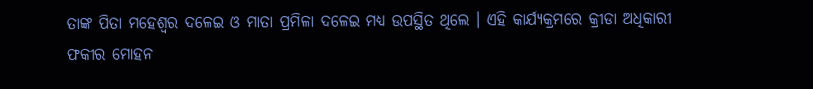ତାଙ୍କ ପିତା ମହେଶ୍ୱର ଦଳେଇ ଓ ମାତା ପ୍ରମିଳା ଦଳେଇ ମଧ୍ୟ ଉପସ୍ଥିତ ଥିଲେ । ଏହି କାର୍ଯ୍ୟକ୍ରମରେ କ୍ରୀଡା ଅଧିକାରୀ ଫକୀର ମୋହନ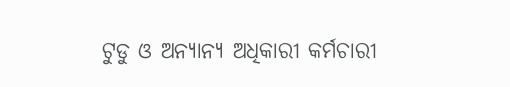ଟୁଡୁ ଓ ଅନ୍ୟାନ୍ୟ ଅଧିକାରୀ କର୍ମଚାରୀ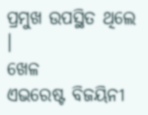ପ୍ରମୁଖ ଉପସ୍ଥିତ ଥିଲେ ।
ଖେଳ
ଏଭରେଷ୍ଟ ବିଜୟିନୀ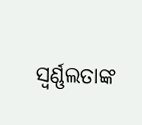ସ୍ୱର୍ଣ୍ଣଲତାଙ୍କ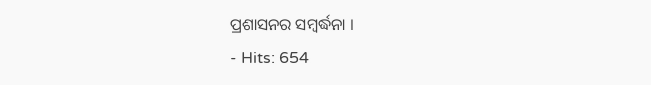ପ୍ରଶାସନର ସମ୍ବର୍ଦ୍ଧନା ।
- Hits: 654